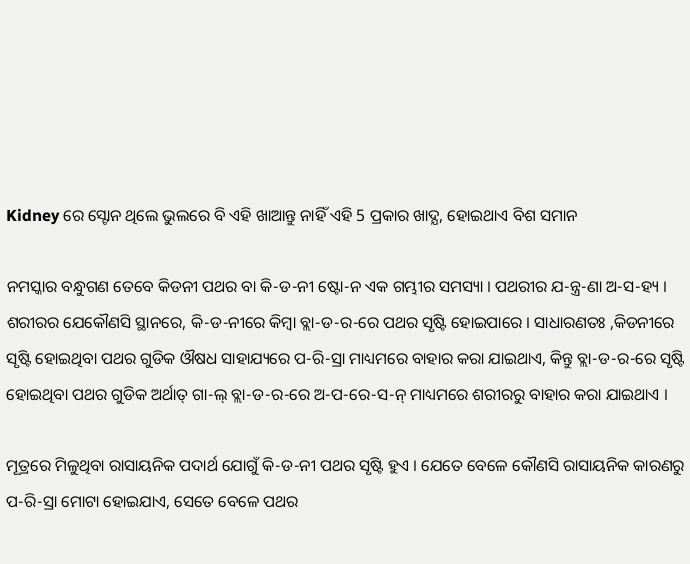Kidney ରେ ସ୍ଟୋନ ଥିଲେ ଭୁଲରେ ବି ଏହି ଖାଆନ୍ତୁ ନାହିଁ ଏହି 5 ପ୍ରକାର ଖାଦ୍ଯ, ହୋଇଥାଏ ବିଶ ସମାନ

ନମସ୍କାର ବନ୍ଧୁଗଣ ତେବେ କିଡନୀ ପଥର ବା କି-ଡ-ନୀ ଷ୍ଟୋ-ନ ଏକ ଗମ୍ଭୀର ସମସ୍ୟା । ପଥରୀର ଯ-ନ୍ତ୍ର-ଣା ଅ-ସ-ହ୍ୟ । ଶରୀରର ଯେକୌଣସି ସ୍ଥାନରେ, କି-ଡ-ନୀରେ କିମ୍ବା ବ୍ଲା-ଡ-ର-ରେ ପଥର ସୃଷ୍ଟି ହୋଇପାରେ । ସାଧାରଣତଃ ,କିଡନୀରେ ସୃଷ୍ଟି ହୋଇଥିବା ପଥର ଗୁଡିକ ଔଷଧ ସାହାଯ୍ୟରେ ପ-ରି-ସ୍ରା ମାଧ୍ୟମରେ ବାହାର କରା ଯାଇଥାଏ, କିନ୍ତୁ ବ୍ଲା-ଡ-ର-ରେ ସୃଷ୍ଟି ହୋଇଥିବା ପଥର ଗୁଡିକ ଅର୍ଥାତ୍ ଗା-ଲ୍ ବ୍ଲା-ଡ-ର-ରେ ଅ-ପ-ରେ-ସ-ନ୍ ମାଧ୍ୟମରେ ଶରୀରରୁ ବାହାର କରା ଯାଇଥାଏ ।

ମୂତ୍ରରେ ମିଳୁଥିବା ରାସାୟନିକ ପଦାର୍ଥ ଯୋଗୁଁ କି-ଡ-ନୀ ପଥର ସୃଷ୍ଟି ହୁଏ । ଯେତେ ବେଳେ କୌଣସି ରାସାୟନିକ କାରଣରୁ ପ-ରି-ସ୍ରା ମୋଟା ହୋଇଯାଏ, ସେତେ ବେଳେ ପଥର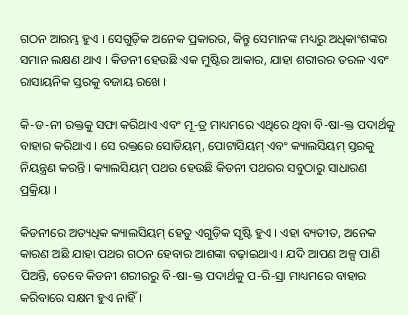ଗଠନ ଆରମ୍ଭ ହୁଏ । ସେଗୁଡ଼ିକ ଅନେକ ପ୍ରକାରର, କିନ୍ତୁ ସେମାନଙ୍କ ମଧ୍ୟରୁ ଅଧିକାଂଶଙ୍କର ସମାନ ଲକ୍ଷଣ ଥାଏ । କିଡନୀ ହେଉଛି ଏକ ମୁଷ୍ଟିର ଆକାର, ଯାହା ଶରୀରର ତରଳ ଏବଂ ରାସାୟନିକ ସ୍ତରକୁ ବଜାୟ ରଖେ ।

କି-ଡ-ନୀ ରକ୍ତକୁ ସଫା କରିଥାଏ ଏବଂ ମୂ-ତ୍ର ମାଧ୍ୟମରେ ଏଥିରେ ଥିବା ବି-ଷା-କ୍ତ ପଦାର୍ଥକୁ ବାହାର କରିଥାଏ । ସେ ରକ୍ତରେ ସୋଡିୟମ୍, ପୋଟାସିୟମ୍ ଏବଂ କ୍ୟାଲସିୟମ୍ ସ୍ତରକୁ ନିୟନ୍ତ୍ରଣ କରନ୍ତି । କ୍ୟାଲସିୟମ୍ ପଥର ହେଉଛି କିଡନୀ ପଥରର ସବୁଠାରୁ ସାଧାରଣ ପ୍ରକ୍ରିୟା ।

କିଡନୀରେ ଅତ୍ୟଧିକ କ୍ୟାଲସିୟମ୍ ହେତୁ ଏଗୁଡ଼ିକ ସୃଷ୍ଟି ହୁଏ । ଏହା ବ୍ୟତୀତ, ଅନେକ କାରଣ ଅଛି ଯାହା ପଥର ଗଠନ ହେବାର ଆଶଙ୍କା ବଢ଼ାଇଥାଏ । ଯଦି ଆପଣ ଅଳ୍ପ ପାଣି ପିଅନ୍ତି, ତେବେ କିଡନୀ ଶରୀରରୁ ବି-ଷା-କ୍ତ ପଦାର୍ଥକୁ ପ-ରି-ସ୍ରା ମାଧ୍ୟମରେ ବାହାର କରିବାରେ ସକ୍ଷମ ହୁଏ ନାହିଁ ।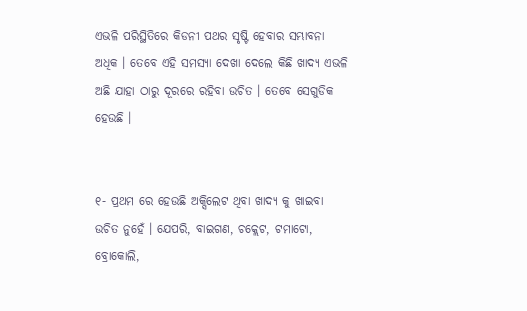ଏଭଳି ପରିସ୍ଥିତିରେ କିଡନୀ ପଥର ସୃଷ୍ଟି ହେବାର ସମ୍ଭାବନା ଅଧିକ । ତେବେ ଏହି ସମସ୍ୟା ଦେଖା ଦେଲେ କିଛି ଖାଦ୍ୟ ଏଭଳି ଅଛି ଯାହା ଠାରୁ ଦୂରରେ ରହିବା ଉଚିତ । ତେବେ ସେଗୁଡିକ ହେଉଛି ।


୧- ପ୍ରଥମ ରେ ହେଉଛି ଅକ୍ସିଲେଟ ଥିବା ଖାଦ୍ୟ କୁ ଖାଇବା ଉଚିତ ନୁହେଁ । ଯେପରି, ବାଇଗଣ, ଚକ୍ଲେଟ, ଟମାଟୋ, ବ୍ରୋକୋଲି,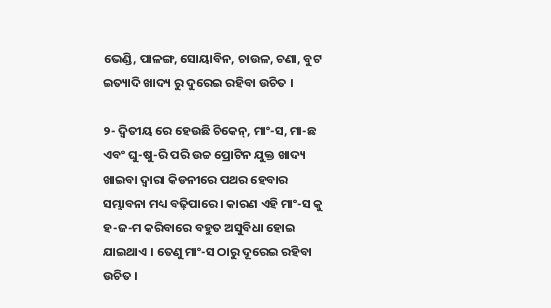ଭେଣ୍ଡି, ପାଳଙ୍ଗ, ସୋୟାବିନ, ଚାଉଳ, ଚଣା, ବୁଟ ଇତ୍ୟାଦି ଖାଦ୍ୟ ରୁ ଦୁରେଇ ରହିବା ଉଚିତ ।

୨- ଦ୍ୱିତୀୟ ରେ ହେଉଛି ଚିକେନ୍, ମାଂ-ସ, ମା-ଛ ଏବଂ ଘୁ-ଷୁ-ରି ପରି ଉଚ୍ଚ ପ୍ରୋଟିନ ଯୁକ୍ତ ଖାଦ୍ୟ ଖାଇବା ଦ୍ୱାରା କିଡନୀରେ ପଥର ହେବାର ସମ୍ଭାବନା ମଧ୍ୟ ବଢ଼ିପାରେ । କାରଣ ଏହି ମାଂ-ସ କୁ ହ-ଜ-ମ କରିବାରେ ବହୁତ ଅସୁବିଧା ହୋଇ ଯାଇଥାଏ । ତେଣୁ ମାଂ-ସ ଠାରୁ ଦୂରେଇ ରହିବା ଉଚିତ ।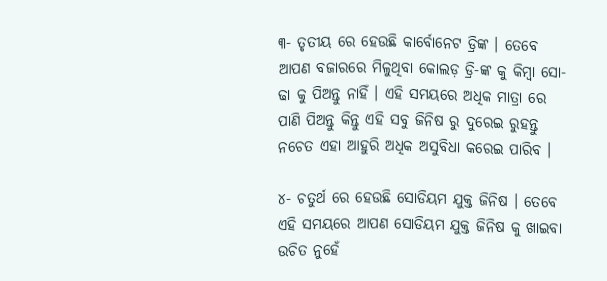୩- ତୃତୀୟ ରେ ହେଉଛି କାର୍ବୋନେଟ ଡ୍ରିଙ୍କ । ତେବେ ଆପଣ ବଜାରରେ ମିଳୁଥିବା କୋଲଡ଼ ଡ୍ରି-ଙ୍କ କୁ କିମ୍ବା ସୋ-ଢା କୁ ପିଅନ୍ତୁ ନାହିଁ । ଏହି ସମୟରେ ଅଧିକ ମାତ୍ରା ରେ ପାଣି ପିଅନ୍ତୁ କିନ୍ତୁ ଏହି ସବୁ ଜିନିଷ ରୁ ଦୁରେଇ ରୁହନ୍ତୁ ନଚେତ ଏହା ଆହୁରି ଅଧିକ ଅସୁବିଧା କରେଇ ପାରିବ ।

୪- ଚତୁର୍ଥ ରେ ହେଉଛି ସୋଡିୟମ ଯୁକ୍ତ ଜିନିଷ । ତେବେ ଏହି ସମୟରେ ଆପଣ ସୋଡିୟମ ଯୁକ୍ତ ଜିନିଷ କୁ ଖାଇବା ଉଚିତ ନୁହେଁ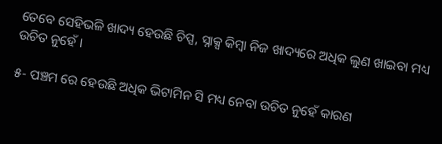ତେବେ ସେହିଭଳି ଖାଦ୍ୟ ହେଉଛି ଚିପ୍ସ, ସ୍ନାକ୍ସ କିମ୍ବା ନିଜ ଖାଦ୍ୟରେ ଅଧିକ ଲୁଣ ଖାଇବା ମଧ୍ୟ ଉଚିତ ନୁହେଁ ।

୫- ପଞ୍ଚମ ରେ ହେଉଛି ଅଧିକ ଭିଟାମିନ ସି ମଧ୍ୟ ନେବା ଉଚିତ ନୁହେଁ କାରଣ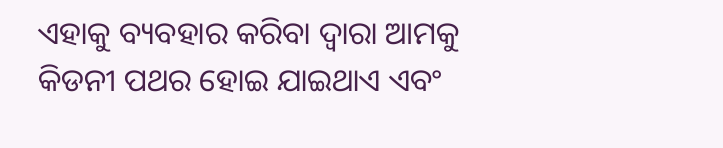ଏହାକୁ ବ୍ୟବହାର କରିବା ଦ୍ୱାରା ଆମକୁ କିଡନୀ ପଥର ହୋଇ ଯାଇଥାଏ ଏବଂ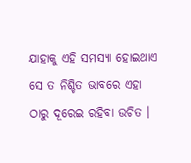ଯାହାକୁ ଏହି ସମସ୍ୟା ହୋଇଥାଏ ସେ ତ ନିଶ୍ଚିତ ଭାବରେ ଏହା ଠାରୁ ଦୂରେଇ ରହିବା ଉଚିତ ।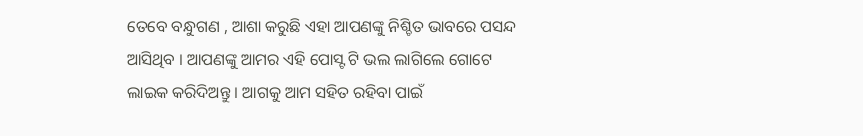ତେବେ ବନ୍ଧୁଗଣ , ଆଶା କରୁଛି ଏହା ଆପଣଙ୍କୁ ନିଶ୍ଚିତ ଭାବରେ ପସନ୍ଦ ଆସିଥିବ । ଆପଣଙ୍କୁ ଆମର ଏହି ପୋସ୍ଟ ଟି ଭଲ ଲାଗିଲେ ଗୋଟେ ଲାଇକ କରିଦିଅନ୍ତୁ । ଆଗକୁ ଆମ ସହିତ ରହିବା ପାଇଁ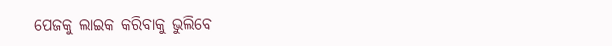ପେଜକୁ ଲାଇକ କରିବାକୁ ଭୁଲିବେ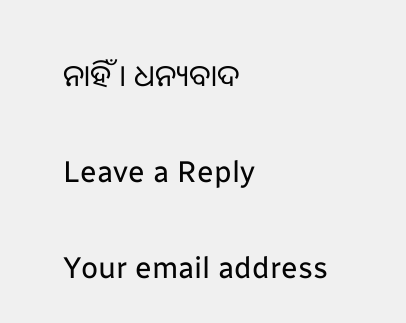ନାହିଁ । ଧନ୍ୟବାଦ

Leave a Reply

Your email address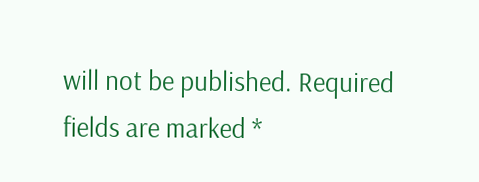will not be published. Required fields are marked *